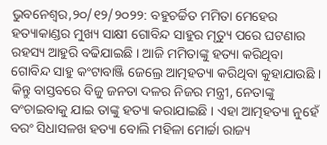ଭୁବନେଶ୍ୱର,୨୦/୧୨/୨୦୨୨: ବହୁଚର୍ଚ୍ଚିତ ମମିତା ମେହେର ହତ୍ୟାକାଣ୍ଡର ମୁଖ୍ୟ ସାକ୍ଷୀ ଗୋବିନ୍ଦ ସାହୁର ମୃତ୍ୟୁ ପରେ ଘଟଣାର ରହସ୍ୟ ଆହୁରି ବଢିଯାଇଛି । ଆଜି ମମିତାଙ୍କୁ ହତ୍ୟା କରିଥିବା ଗୋବିନ୍ଦ ସାହୁ କଂଟାବାଞ୍ଜି ଜେଲ୍ରେ ଆତ୍ମହତ୍ୟା କରିଥିବା କୁହାଯାଉଛି । କିନ୍ତୁ ବାସ୍ତବରେ ବିଜୁ ଜନତା ଦଳର ନିଜର ମନ୍ତ୍ରୀ, ନେତାଙ୍କୁ ବଂଚାଇବାକୁ ଯାଇ ତାଙ୍କୁ ହତ୍ୟା କରାଯାଇଛି । ଏହା ଆତ୍ମହତ୍ୟା ନୁହେଁ ବରଂ ସିଧାସଳଖ ହତ୍ୟା ବୋଲି ମହିଳା ମୋର୍ଚ୍ଚା ରାଜ୍ୟ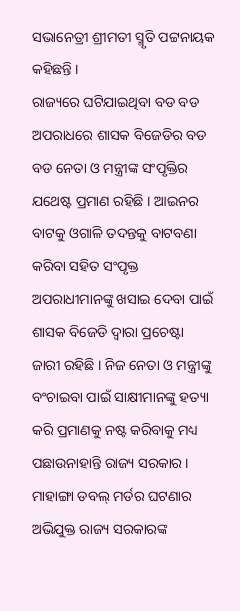ସଭାନେତ୍ରୀ ଶ୍ରୀମତୀ ସ୍ମୃତି ପଟ୍ଟନାୟକ କହିଛନ୍ତି ।
ରାଜ୍ୟରେ ଘଟିଯାଇଥିବା ବଡ ବଡ ଅପରାଧରେ ଶାସକ ବିଜେଡିର ବଡ ବଡ ନେତା ଓ ମନ୍ତ୍ରୀଙ୍କ ସଂପୃକ୍ତିର ଯଥେଷ୍ଟ ପ୍ରମାଣ ରହିଛି । ଆଇନର ବାଟକୁ ଓଗାଳି ତଦନ୍ତକୁ ବାଟବଣା କରିବା ସହିତ ସଂପୃକ୍ତ ଅପରାଧୀମାନଙ୍କୁ ଖସାଇ ଦେବା ପାଇଁ ଶାସକ ବିଜେଡି ଦ୍ୱାରା ପ୍ରଚେଷ୍ଟା ଜାରୀ ରହିଛି । ନିଜ ନେତା ଓ ମନ୍ତ୍ରୀଙ୍କୁ ବଂଚାଇବା ପାଇଁ ସାକ୍ଷୀମାନଙ୍କୁ ହତ୍ୟା କରି ପ୍ରମାଣକୁ ନଷ୍ଟ କରିବାକୁ ମଧ୍ୟ ପଛାଉନାହାନ୍ତି ରାଜ୍ୟ ସରକାର । ମାହାଙ୍ଗା ଡବଲ୍ ମର୍ଡର ଘଟଣାର ଅଭିଯୁକ୍ତ ରାଜ୍ୟ ସରକାରଙ୍କ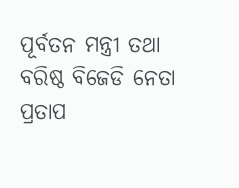ପୂର୍ବତନ ମନ୍ତ୍ରୀ ତଥା ବରିଷ୍ଠ ବିଜେଡି ନେତା ପ୍ରତାପ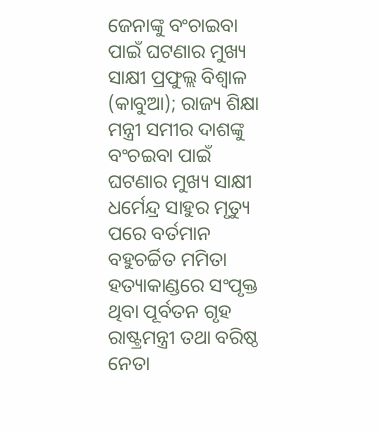ଜେନାଙ୍କୁ ବଂଚାଇବା ପାଇଁ ଘଟଣାର ମୁଖ୍ୟ ସାକ୍ଷୀ ପ୍ରଫୁଲ୍ଲ ବିଶ୍ୱାଳ (କାବୁଆ); ରାଜ୍ୟ ଶିକ୍ଷା ମନ୍ତ୍ରୀ ସମୀର ଦାଶଙ୍କୁ ବଂଚଇବା ପାଇଁ ଘଟଣାର ମୁଖ୍ୟ ସାକ୍ଷୀ ଧର୍ମେନ୍ଦ୍ର ସାହୁର ମୃତ୍ୟୁ ପରେ ବର୍ତମାନ ବହୁଚର୍ଚ୍ଚିତ ମମିତା ହତ୍ୟାକାଣ୍ଡରେ ସଂପୃକ୍ତ ଥିବା ପୂର୍ବତନ ଗୃହ ରାଷ୍ଟ୍ରମନ୍ତ୍ରୀ ତଥା ବରିଷ୍ଠ ନେତା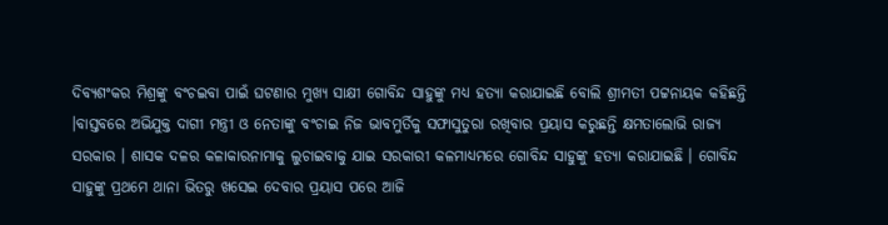ଦିବ୍ୟଶଂକର ମିଶ୍ରଙ୍କୁ ବଂଚଇବା ପାଇଁ ଘଟଣାର ମୁଖ୍ୟ ସାକ୍ଷୀ ଗୋବିନ୍ଦ ସାହୁଙ୍କୁ ମଧ୍ୟ ହତ୍ୟା କରାଯାଇଛି ବୋଲି ଶ୍ରୀମତୀ ପଟ୍ଟନାୟକ କହିଛନ୍ତି ।ବାସ୍ତବରେ ଅଭିଯୁକ୍ତ ଦାଗୀ ମନ୍ତ୍ରୀ ଓ ନେତାଙ୍କୁ ବଂଚାଇ ନିଜ ଭାବମୁର୍ତିକୁ ସଫାସୁତୁରା ରଖିବାର ପ୍ରୟାସ କରୁଛନ୍ତି କ୍ଷମତାଲୋଭି ରାଜ୍ୟ ସରକାର । ଶାସକ ଦଳର କଳାକାରନାମାକୁ ଲୁଚାଇବାକୁ ଯାଇ ସରକାରୀ କଳମାଧ୍ୟମରେ ଗୋବିନ୍ଦ ସାହୁଙ୍କୁ ହତ୍ୟା କରାଯାଇଛି । ଗୋବିନ୍ଦ ସାହୁଙ୍କୁ ପ୍ରଥମେ ଥାନା ଭିତରୁ ଖସେଇ ଦେବାର ପ୍ରୟାସ ପରେ ଆଜି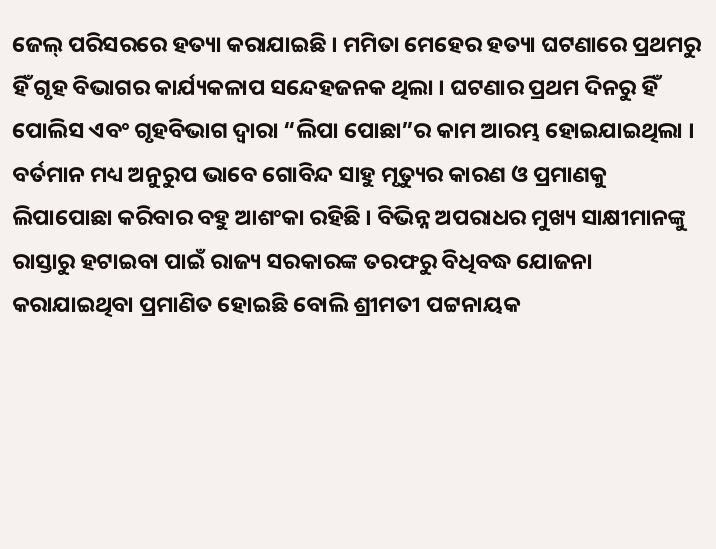ଜେଲ୍ ପରିସରରେ ହତ୍ୟା କରାଯାଇଛି । ମମିତା ମେହେର ହତ୍ୟା ଘଟଣାରେ ପ୍ରଥମରୁ ହିଁ ଗୃହ ବିଭାଗର କାର୍ଯ୍ୟକଳାପ ସନ୍ଦେହଜନକ ଥିଲା । ଘଟଣାର ପ୍ରଥମ ଦିନରୁ ହିଁ ପୋଲିସ ଏବଂ ଗୃହବିଭାଗ ଦ୍ୱାରା “ଲିପା ପୋଛା”ର କାମ ଆରମ୍ଭ ହୋଇଯାଇଥିଲା । ବର୍ତମାନ ମଧ୍ୟ ଅନୁରୁପ ଭାବେ ଗୋବିନ୍ଦ ସାହୁ ମୃତ୍ୟୁର କାରଣ ଓ ପ୍ରମାଣକୁ ଲିପାପୋଛା କରିବାର ବହୁ ଆଶଂକା ରହିଛି । ବିଭିନ୍ନ ଅପରାଧର ମୁଖ୍ୟ ସାକ୍ଷୀମାନଙ୍କୁ ରାସ୍ତାରୁ ହଟାଇବା ପାଇଁ ରାଜ୍ୟ ସରକାରଙ୍କ ତରଫରୁ ବିଧିବଦ୍ଧ ଯୋଜନା କରାଯାଇଥିବା ପ୍ରମାଣିତ ହୋଇଛି ବୋଲି ଶ୍ରୀମତୀ ପଟ୍ଟନାୟକ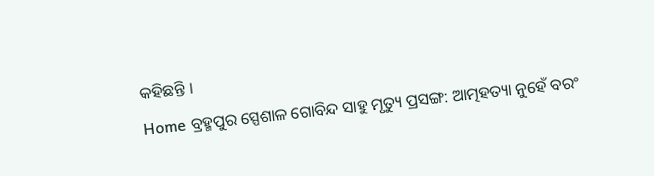କହିଛନ୍ତି ।
Home ବ୍ରହ୍ମପୁର ସ୍ପେଶାଳ ଗୋବିନ୍ଦ ସାହୁ ମୃତ୍ୟୁ ପ୍ରସଙ୍ଗ: ଆତ୍ମହତ୍ୟା ନୁହେଁ ବରଂ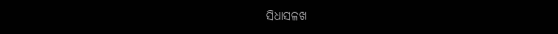ସିଧାସଳଖ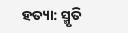ହତ୍ୟା: ସ୍ମୃତି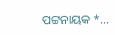ପଟ୍ଟନାୟକ *...